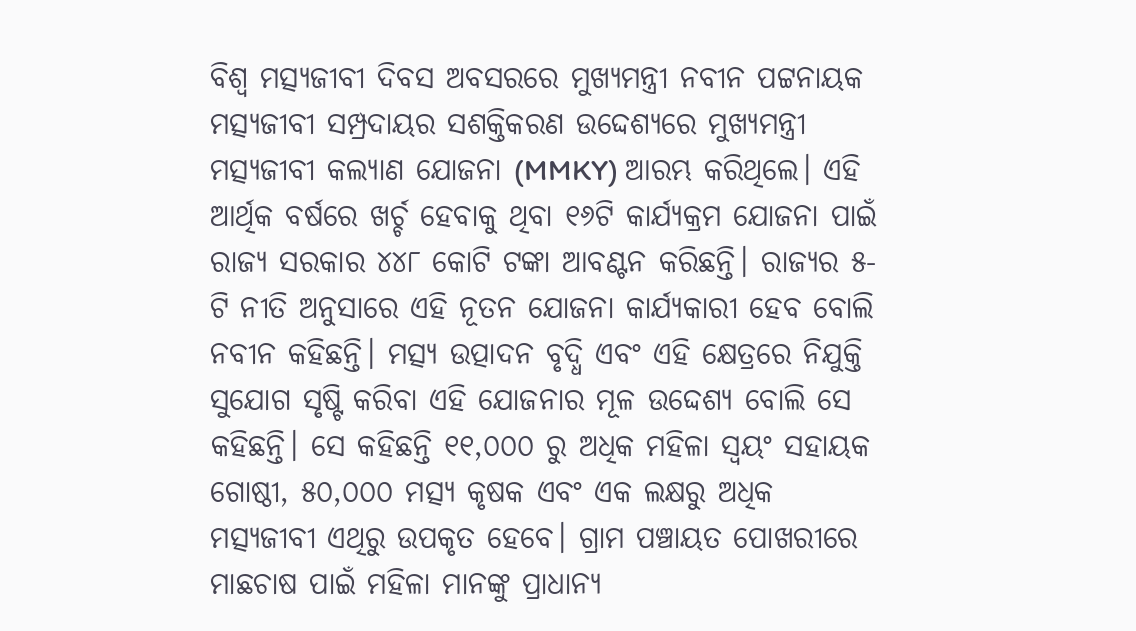ବିଶ୍ୱ ମତ୍ସ୍ୟଜୀବୀ ଦିବସ ଅବସରରେ ମୁଖ୍ୟମନ୍ତ୍ରୀ ନବୀନ ପଟ୍ଟନାୟକ ମତ୍ସ୍ୟଜୀବୀ ସମ୍ପ୍ରଦାୟର ସଶକ୍ତିକରଣ ଉଦ୍ଦେଶ୍ୟରେ ମୁଖ୍ୟମନ୍ତ୍ରୀ ମତ୍ସ୍ୟଜୀବୀ କଲ୍ୟାଣ ଯୋଜନା (MMKY) ଆରମ୍ଭ କରିଥିଲେ। ଏହି ଆର୍ଥିକ ବର୍ଷରେ ଖର୍ଚ୍ଚ ହେବାକୁ ଥିବା ୧୬ଟି କାର୍ଯ୍ୟକ୍ରମ ଯୋଜନା ପାଇଁ ରାଜ୍ୟ ସରକାର ୪୪୮ କୋଟି ଟଙ୍କା ଆବଣ୍ଟନ କରିଛନ୍ତି। ରାଜ୍ୟର ୫-ଟି ନୀତି ଅନୁସାରେ ଏହି ନୂତନ ଯୋଜନା କାର୍ଯ୍ୟକାରୀ ହେବ ବୋଲି ନବୀନ କହିଛନ୍ତି। ମତ୍ସ୍ୟ ଉତ୍ପାଦନ ବୃଦ୍ଧି ଏବଂ ଏହି କ୍ଷେତ୍ରରେ ନିଯୁକ୍ତି ସୁଯୋଗ ସୃଷ୍ଟି କରିବା ଏହି ଯୋଜନାର ମୂଳ ଉଦ୍ଦେଶ୍ୟ ବୋଲି ସେ କହିଛନ୍ତି। ସେ କହିଛନ୍ତି ୧୧,୦୦୦ ରୁ ଅଧିକ ମହିଳା ସ୍ୱୟଂ ସହାୟକ ଗୋଷ୍ଠୀ, ୫୦,୦୦୦ ମତ୍ସ୍ୟ କୃଷକ ଏବଂ ଏକ ଲକ୍ଷରୁ ଅଧିକ ମତ୍ସ୍ୟଜୀବୀ ଏଥିରୁ ଉପକୃତ ହେବେ। ଗ୍ରାମ ପଞ୍ଚାୟତ ପୋଖରୀରେ ମାଛଚାଷ ପାଇଁ ମହିଳା ମାନଙ୍କୁ ପ୍ରାଧାନ୍ୟ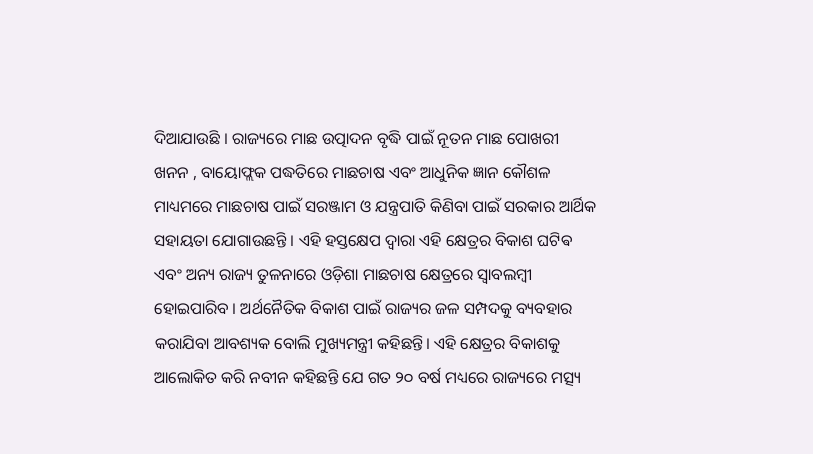ଦିଆଯାଉଛି । ରାଜ୍ୟରେ ମାଛ ଉତ୍ପାଦନ ବୃଦ୍ଧି ପାଇଁ ନୂତନ ମାଛ ପୋଖରୀ ଖନନ , ବାୟୋଫ୍ଲକ ପଦ୍ଧତିରେ ମାଛଚାଷ ଏବଂ ଆଧୁନିକ ଜ୍ଞାନ କୌଶଳ ମାଧ୍ୟମରେ ମାଛଚାଷ ପାଇଁ ସରଞ୍ଜାମ ଓ ଯନ୍ତ୍ରପାତି କିଣିବା ପାଇଁ ସରକାର ଆର୍ଥିକ ସହାୟତା ଯୋଗାଉଛନ୍ତି । ଏହି ହସ୍ତକ୍ଷେପ ଦ୍ୱାରା ଏହି କ୍ଷେତ୍ରର ବିକାଶ ଘଟିଵ ଏବଂ ଅନ୍ୟ ରାଜ୍ୟ ତୁଳନାରେ ଓଡ଼ିଶା ମାଛଚାଷ କ୍ଷେତ୍ରରେ ସ୍ବାବଲମ୍ବୀ ହୋଇପାରିବ । ଅର୍ଥନୈତିକ ବିକାଶ ପାଇଁ ରାଜ୍ୟର ଜଳ ସମ୍ପଦକୁ ବ୍ୟବହାର କରାଯିବା ଆବଶ୍ୟକ ବୋଲି ମୁଖ୍ୟମନ୍ତ୍ରୀ କହିଛନ୍ତି। ଏହି କ୍ଷେତ୍ରର ବିକାଶକୁ ଆଲୋକିତ କରି ନବୀନ କହିଛନ୍ତି ଯେ ଗତ ୨୦ ବର୍ଷ ମଧ୍ୟରେ ରାଜ୍ୟରେ ମତ୍ସ୍ୟ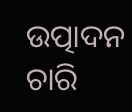ଉତ୍ପାଦନ ଚାରି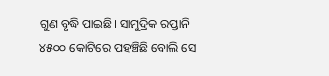ଗୁଣ ବୃଦ୍ଧି ପାଇଛି। ସାମୁଦ୍ରିକ ରପ୍ତାନି ୪୫୦୦ କୋଟିରେ ପହଞ୍ଚିଛି ବୋଲି ସେ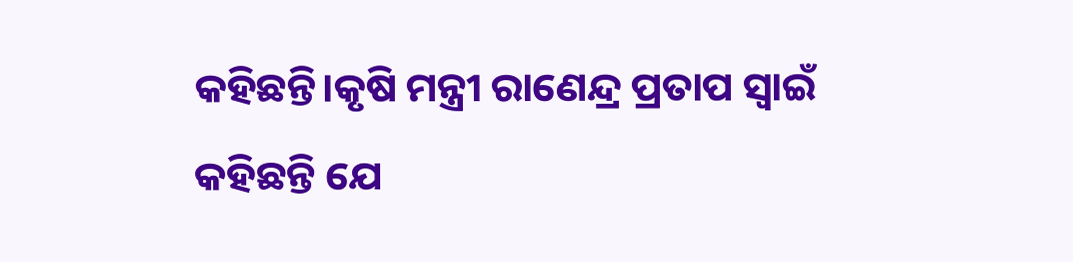କହିଛନ୍ତି।କୃଷି ମନ୍ତ୍ରୀ ରାଣେନ୍ଦ୍ର ପ୍ରତାପ ସ୍ଵାଇଁ କହିଛନ୍ତି ଯେ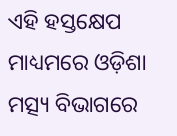ଏହି ହସ୍ତକ୍ଷେପ ମାଧ୍ୟମରେ ଓଡ଼ିଶା ମତ୍ସ୍ୟ ବିଭାଗରେ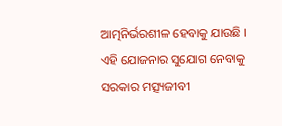ଆତ୍ମନିର୍ଭରଶୀଳ ହେବାକୁ ଯାଉଛି । ଏହି ଯୋଜନାର ସୁଯୋଗ ନେବାକୁ ସରକାର ମତ୍ସ୍ୟଜୀବୀ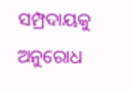ସମ୍ପ୍ରଦାୟକୁ ଅନୁରୋଧ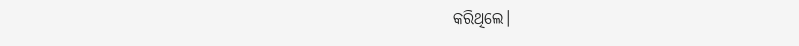କରିଥିଲେ।